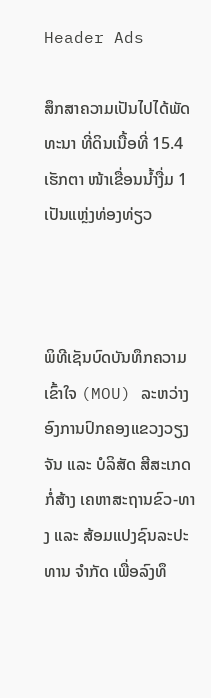Header Ads

ສຶກສາຄວາມເປັນໄປໄດ້ພັດທະນາ ທີ່ດິນເນື້ອທີ່ 15.4 ເຮັກຕາ ໜ້າເຂື່ອນນໍ້າງື່ມ 1 ເປັນແຫຼ່ງທ່ອງທ່ຽວ



ພິທີເຊັນບົດບັນທຶກຄວາມເຂົ້າໃຈ (MOU) ລະຫວ່າງອົງການປົກຄອງແຂວງວຽງຈັນ ແລະ ບໍລິສັດ ສີສະເກດກໍ່ສ້າງ ເຄຫາສະຖານຂົວ-ທາງ ແລະ ສ້ອມແປງຊົນລະປະທານ ຈຳກັດ ເພື່ອລົງທຶ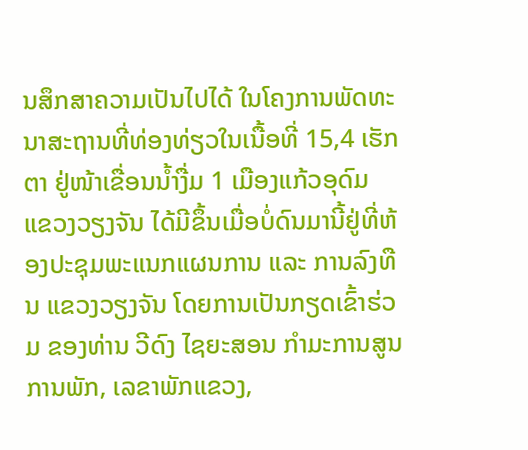ນສຶກສາຄວາມເປັນໄປໄດ້ ໃນໂຄງການພັດທະນາສະຖານທີ່ທ່ອງທ່ຽວໃນເນື້ອທີ່ 15,4 ເຮັກຕາ ຢູ່ໜ້າເຂື່ອນນ້ຳງື່ມ 1 ເມືອງແກ້ວອຸດົມ ແຂວງວຽງຈັນ ໄດ້ມີຂຶ້ນເມື່ອບໍ່ດົນມານີ້ຢູ່ທີ່ຫ້ອງປະຊຸມພະແນກແຜນການ ແລະ ການລົງທືນ ແຂວງວຽງຈັນ ໂດຍການເປັນກຽດເຂົ້າຮ່ວມ ຂອງທ່ານ ວີດົງ ໄຊຍະສອນ ກຳມະການສູນການພັກ, ເລຂາພັກແຂວງ,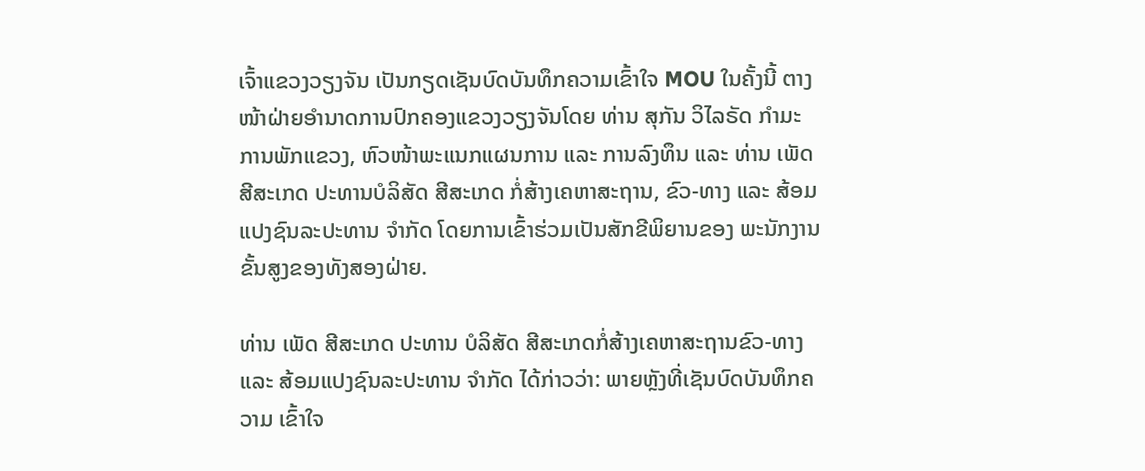ເຈົ້າແຂວງວຽງຈັນ ເປັນກຽດເຊັນບົດບັນທຶກຄວາມເຂົ້າໃຈ MOU ໃນຄັ້ງນີ້ ຕາງໜ້າຝ່າຍອຳນາດການປົກຄອງແຂວງວຽງຈັນໂດຍ ທ່ານ ສຸກັນ ວິໄລຣັດ ກຳມະການພັກແຂວງ, ຫົວໜ້າພະແນກແຜນການ ແລະ ການລົງທຶນ ແລະ ທ່ານ ເພັດ ສີສະເກດ ປະທານບໍລິສັດ ສີສະເກດ ກໍ່ສ້າງເຄຫາສະຖານ, ຂົວ-ທາງ ແລະ ສ້ອມແປງຊົນລະປະທານ ຈຳກັດ ໂດຍການເຂົ້າຮ່ວມເປັນສັກຂີພິຍານຂອງ ພະນັກງານຂັ້ນສູງຂອງທັງສອງຝ່າຍ.

ທ່ານ ເພັດ ສີສະເກດ ປະທານ ບໍລິສັດ ສີສະເກດກໍ່ສ້າງເຄຫາສະຖານຂົວ-ທາງ ແລະ ສ້ອມແປງຊົນລະປະທານ ຈຳກັດ ໄດ້ກ່າວວ່າ: ພາຍຫຼັງທີ່ເຊັນບົດບັນທຶກຄວາມ ເຂົ້າໃຈ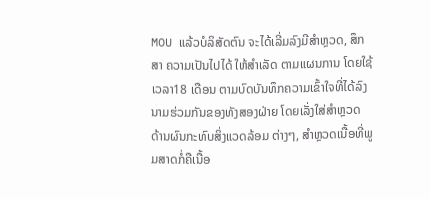MOU ແລ້ວບໍລິສັດຕົນ ຈະໄດ້ເລີ່ມລົງມີສຳຫຼວດ, ສຶກສາ ຄວາມເປັນໄປໄດ້ ໃຫ້ສຳເລັດ ຕາມແຜນການ ໂດຍໃຊ້ເວລາ18 ເດືອນ ຕາມບົດບັນທຶກຄວາມເຂົ້າໃຈທີ່ໄດ້ລົງນາມຮ່ວມກັນຂອງທັງສອງຝ່າຍ ໂດຍເລັ່ງໃສ່ສຳຫຼວດ ດ້ານຜົນກະທົບສິ່ງແວດລ້ອມ ຕ່າງໆ, ສຳຫຼວດເນື້ອທີ່ພູມສາດກໍ່ຄືເນື້ອ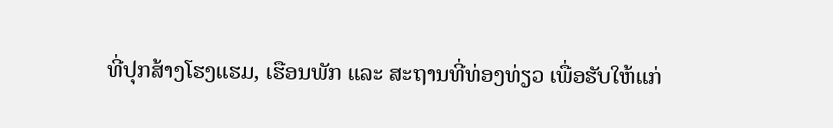ທີ່ປຸກສ້າງໂຮງແຮມ, ເຮືອນພັກ ແລະ ສະຖານທີ່ທ່ອງທ່ຽວ ເພື່ອຮັບໃຫ້ແກ່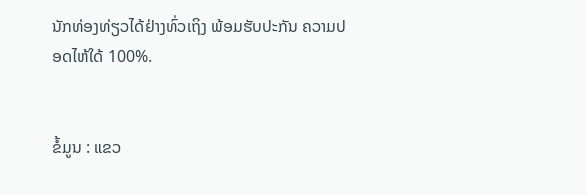ນັກທ່ອງທ່ຽວໄດ້ຢ່າງທົ່ວເຖິງ ພ້ອມຮັບປະກັນ ຄວາມປອດໄຫ້ໃດ້ 100%.


ຂໍ້ມູນ : ແຂວ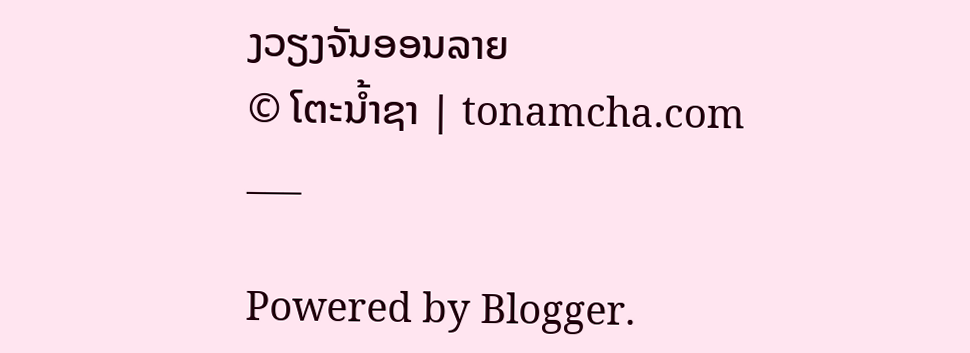ງວຽງຈັນອອນລາຍ
© ໂຕະນໍ້າຊາ | tonamcha.com
___

Powered by Blogger.